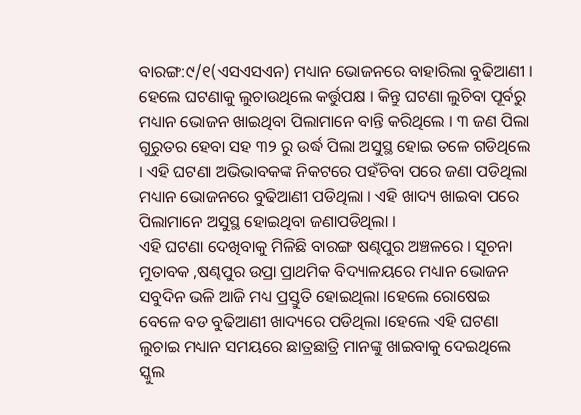ବାରଙ୍ଗ:୯/୧(ଏସଏସଏନ) ମଧ୍ୟାନ ଭୋଜନରେ ବାହାରିଲା ବୁଢିଆଣୀ । ହେଲେ ଘଟଣାକୁ ଲୁଚାଉଥିଲେ କର୍ତ୍ତୁପକ୍ଷ । କିନ୍ତୁ ଘଟଣା ଲୁଚିବା ପୂର୍ବରୁ ମଧ୍ୟାନ ଭୋଜନ ଖାଇଥିବା ପିଲାମାନେ ବାନ୍ତି କରିଥିଲେ । ୩ ଜଣ ପିଲା ଗୁରୁତର ହେବା ସହ ୩୨ ରୁ ଉର୍ଦ୍ଧ ପିଲା ଅସୁସ୍ଥ ହୋଇ ତଳେ ଗଡିଥିଲେ । ଏହି ଘଟଣା ଅଭିଭାବକଙ୍କ ନିକଟରେ ପହଁଚିବା ପରେ ଜଣା ପଡିଥିଲା ମଧ୍ୟାନ ଭୋଜନରେ ବୁଢିଆଣୀ ପଡିଥିଲା । ଏହି ଖାଦ୍ୟ ଖାଇବା ପରେ ପିଲାମାନେ ଅସୁସ୍ଥ ହୋଇଥିବା ଜଣାପଡିଥିଲା ।
ଏହି ଘଟଣା ଦେଖିବାକୁ ମିଳିଛି ବାରଙ୍ଗ ଷଣ୍ଢପୁର ଅଞ୍ଚଳରେ । ସୂଚନା ମୁତାବକ ,ଷଣ୍ଢପୁର ଉପ୍ରା ପ୍ରାଥମିକ ବିଦ୍ୟାଳୟରେ ମଧ୍ୟାନ ଭୋଜନ ସବୁଦିନ ଭଳି ଆଜି ମଧ୍ୟ ପ୍ରସ୍ତୁତି ହୋଇଥିଲା ।ହେଲେ ରୋଷେଇ ବେଳେ ବଡ ବୁଢିଆଣୀ ଖାଦ୍ୟରେ ପଡିଥିଲା ।ହେଲେ ଏହି ଘଟଣା ଲୁଚାଇ ମଧ୍ୟାନ ସମୟରେ ଛାତ୍ରଛାତ୍ରି ମାନଙ୍କୁ ଖାଇବାକୁ ଦେଇଥିଲେ ସ୍କୁଲ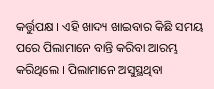କର୍ତ୍ତୁପକ୍ଷ । ଏହି ଖାଦ୍ୟ ଖାଇବାର କିଛି ସମୟ ପରେ ପିଲାମାନେ ବାନ୍ତି କରିବା ଆରମ୍ଭ କରିଥିଲେ । ପିଲାମାନେ ଅସୁସ୍ଥଥିବା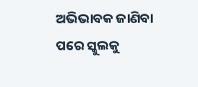ଅଭିଭାବକ ଜାଣିବା ପରେ ସ୍କୁଲକୁ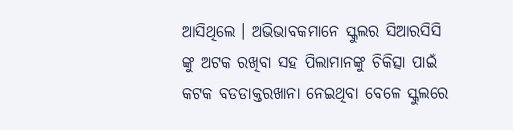ଆସିଥିଲେ । ଅଭିଭାବକମାନେ ସ୍କୁଲର ସିଆରସିସି ଙ୍କୁ ଅଟକ ରଖିବା ସହ ପିଲାମାନଙ୍କୁ ଚିକିତ୍ସା ପାଇଁ କଟକ ବଡଡାକ୍ତରଖାନା ନେଇଥିବା ବେଳେ ସ୍କୁଲରେ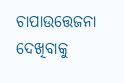ଚାପାଉତ୍ତେଜନା ଦେଖିବାକୁ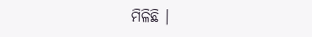ମିଳିଛି ।